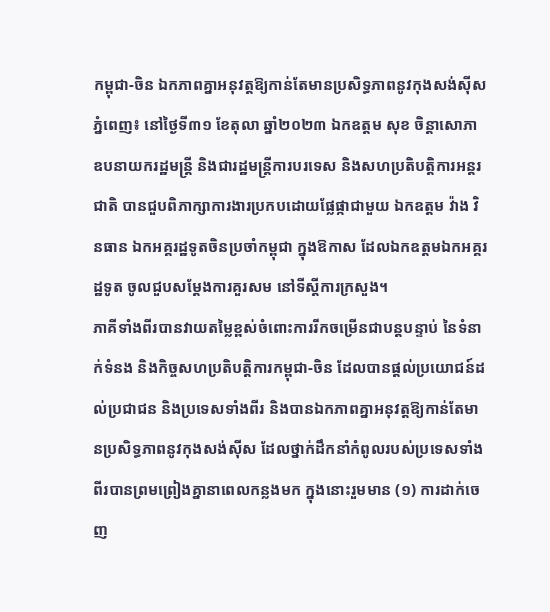កម្ពុជា-ចិន ឯកភាពគ្នាអនុវត្តឱ្យកាន់តែមានប្រសិទ្ធភាពនូវកុងសង់ស៊ីស
ភ្នំពេញ៖ នៅថ្ងៃទី៣១ ខែតុលា ឆ្នាំ២០២៣ ឯកឧត្តម សុខ ចិន្តាសោភា ឧបនាយករដ្ឋមន្ត្រី និងជារដ្ឋមន្ត្រីការបរទេស និងសហប្រតិបត្តិការអន្តរជាតិ បានជួបពិភាក្សាការងារប្រកបដោយផ្លែផ្កាជាមួយ ឯកឧត្តម វ៉ាង វិនធាន ឯកអគ្គរដ្ឋទូតចិនប្រចាំកម្ពុជា ក្នុងឱកាស ដែលឯកឧត្តមឯកអគ្គរដ្ឋទូត ចូលជួបសម្ដែងការគួរសម នៅទីស្តីការក្រសួង។
ភាគីទាំងពីរបានវាយតម្លៃខ្ពស់ចំពោះការរីកចម្រើនជាបន្តបន្ទាប់ នៃទំនាក់ទំនង និងកិច្ចសហប្រតិបត្តិការកម្ពុជា-ចិន ដែលបានផ្តល់ប្រយោជន៍ដល់ប្រជាជន និងប្រទេសទាំងពីរ និងបានឯកភាពគ្នាអនុវត្តឱ្យកាន់តែមានប្រសិទ្ធភាពនូវកុងសង់ស៊ីស ដែលថ្នាក់ដឹកនាំកំពូលរបស់ប្រទេសទាំងពីរបានព្រមព្រៀងគ្នានាពេលកន្លងមក ក្នុងនោះរួមមាន (១) ការដាក់ចេញ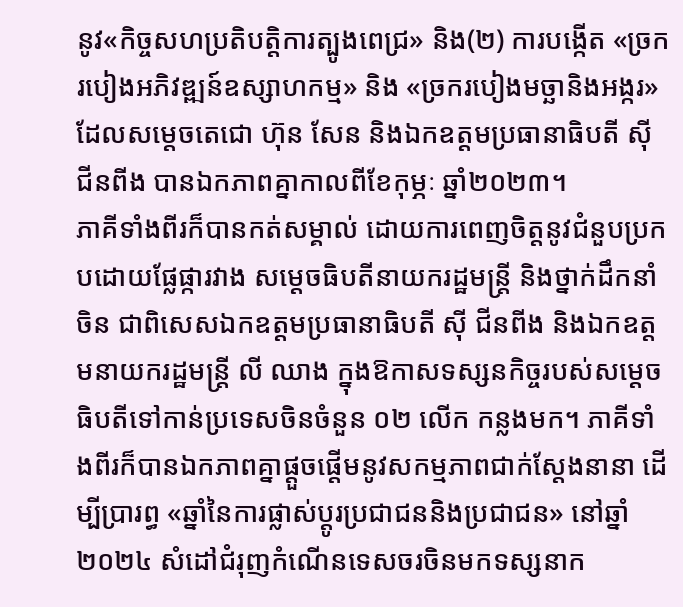នូវ«កិច្ចសហប្រតិបត្តិការត្បូងពេជ្រ» និង(២) ការបង្កើត «ច្រករបៀងអភិវឌ្ឍន៍ឧស្សាហកម្ម» និង «ច្រករបៀងមច្ឆានិងអង្ករ» ដែលសម្តេចតេជោ ហ៊ុន សែន និងឯកឧត្តមប្រធានាធិបតី ស៊ី ជីនពីង បានឯកភាពគ្នាកាលពីខែកុម្ភៈ ឆ្នាំ២០២៣។
ភាគីទាំងពីរក៏បានកត់សម្គាល់ ដោយការពេញចិត្តនូវជំនួបប្រកបដោយផ្លែផ្ការវាង សម្តេចធិបតីនាយករដ្ឋមន្ត្រី និងថ្នាក់ដឹកនាំចិន ជាពិសេសឯកឧត្តមប្រធានាធិបតី ស៊ី ជីនពីង និងឯកឧត្តមនាយករដ្ឋមន្ត្រី លី ឈាង ក្នុងឱកាសទស្សនកិច្ចរបស់សម្តេចធិបតីទៅកាន់ប្រទេសចិនចំនួន ០២ លើក កន្លងមក។ ភាគីទាំងពីរក៏បានឯកភាពគ្នាផ្តួចផ្តើមនូវសកម្មភាពជាក់ស្តែងនានា ដើម្បីប្រារព្ធ «ឆ្នាំនៃការផ្លាស់ប្តូរប្រជាជននិងប្រជាជន» នៅឆ្នាំ២០២៤ សំដៅជំរុញកំណើនទេសចរចិនមកទស្សនាក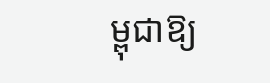ម្ពុជាឱ្យ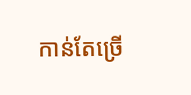កាន់តែច្រើ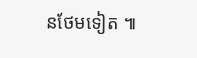នថែមទៀត ៕